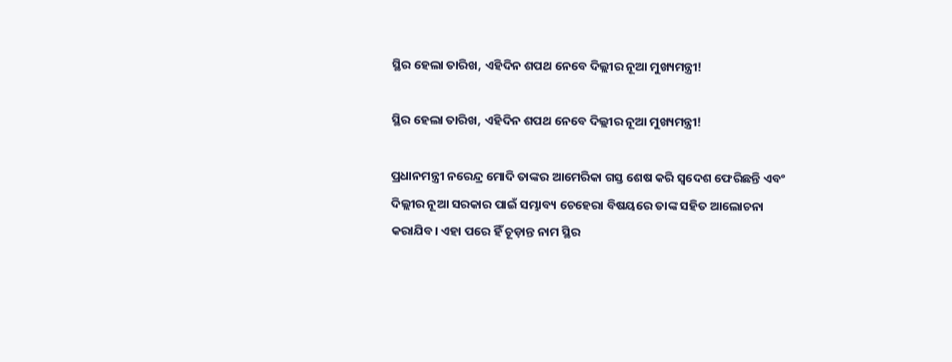ସ୍ଥିର ହେଲା ତାରିଖ, ଏହିଦିନ ଶପଥ ନେବେ ଦିଲ୍ଲୀର ନୂଆ ମୁଖ୍ୟମନ୍ତ୍ରୀ!

ସ୍ଥିର ହେଲା ତାରିଖ, ଏହିଦିନ ଶପଥ ନେବେ ଦିଲ୍ଲୀର ନୂଆ ମୁଖ୍ୟମନ୍ତ୍ରୀ!

ପ୍ରଧାନମନ୍ତ୍ରୀ ନରେନ୍ଦ୍ର ମୋଦି ତାଙ୍କର ଆମେରିକା ଗସ୍ତ ଶେଷ କରି ସ୍ବଦେଶ ଫେରିଛନ୍ତି ଏବଂ ଦିଲ୍ଲୀର ନୂଆ ସରକାର ପାଇଁ ସମ୍ଭାବ୍ୟ ଚେହେରା ବିଷୟରେ ତାଙ୍କ ସହିତ ଆଲୋଚନା କରାଯିବ। ଏହା ପରେ ହିଁ ଚୂଡ଼ାନ୍ତ ନାମ ସ୍ଥିର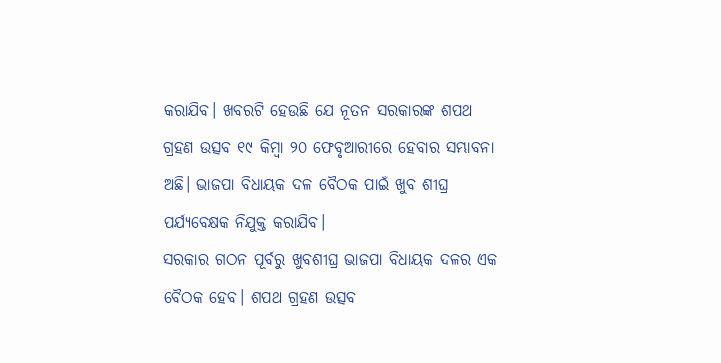କରାଯିବ। ଖବରଟି ହେଉଛି ଯେ ନୂତନ ସରକାରଙ୍କ ଶପଥ ଗ୍ରହଣ ଉତ୍ସବ ୧୯ କିମ୍ବା ୨୦ ଫେବୃଆରୀରେ ହେବାର ସମ୍ଭାବନା ଅଛି। ଭାଜପା ବିଧାୟକ ଦଳ ବୈଠକ ପାଇଁ ଖୁବ ଶୀଘ୍ର ପର୍ଯ୍ୟବେକ୍ଷକ ନିଯୁକ୍ତ କରାଯିବ।
ସରକାର ଗଠନ ପୂର୍ବରୁ ଖୁବଶୀଘ୍ର ଭାଜପା ବିଧାୟକ ଦଳର ଏକ ବୈଠକ ହେବ। ଶପଥ ଗ୍ରହଣ ଉତ୍ସବ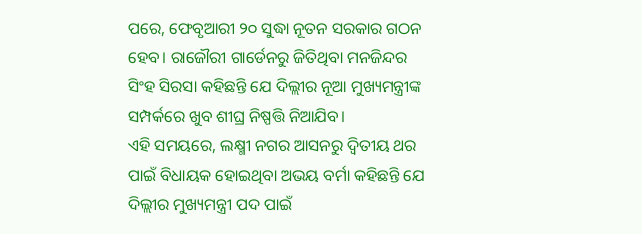ପରେ, ଫେବୃଆରୀ ୨୦ ସୁଦ୍ଧା ନୂତନ ସରକାର ଗଠନ ହେବ। ରାଜୌରୀ ଗାର୍ଡେନରୁ ଜିତିଥିବା ମନଜିନ୍ଦର ସିଂହ ସିରସା କହିଛନ୍ତି ଯେ ଦିଲ୍ଲୀର ନୂଆ ମୁଖ୍ୟମନ୍ତ୍ରୀଙ୍କ ସମ୍ପର୍କରେ ଖୁବ ଶୀଘ୍ର ନିଷ୍ପତ୍ତି ନିଆଯିବ।
ଏହି ସମୟରେ, ଲକ୍ଷ୍ମୀ ନଗର ଆସନରୁ ଦ୍ୱିତୀୟ ଥର ପାଇଁ ବିଧାୟକ ହୋଇଥିବା ଅଭୟ ବର୍ମା କହିଛନ୍ତି ଯେ ଦିଲ୍ଲୀର ମୁଖ୍ୟମନ୍ତ୍ରୀ ପଦ ପାଇଁ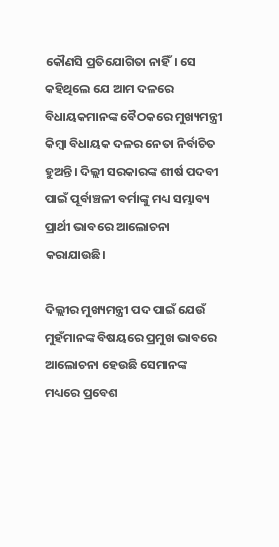କୌଣସି ପ୍ରତିଯୋଗିତା ନାହିଁ। ସେ କହିଥିଲେ ଯେ ଆମ ଦଳରେ ବିଧାୟକମାନଙ୍କ ବୈଠକରେ ମୁଖ୍ୟମନ୍ତ୍ରୀ କିମ୍ବା ବିଧାୟକ ଦଳର ନେତା ନିର୍ବାଚିତ ହୁଅନ୍ତି। ଦିଲ୍ଲୀ ସରକାରଙ୍କ ଶୀର୍ଷ ପଦବୀ ପାଇଁ ପୂର୍ବାଞ୍ଚଳୀ ବର୍ମାଙ୍କୁ ମଧ୍ୟ ସମ୍ଭାବ୍ୟ ପ୍ରାର୍ଥୀ ଭାବରେ ଆଲୋଚନା କରାଯାଉଛି।

ଦିଲ୍ଲୀର ମୁଖ୍ୟମନ୍ତ୍ରୀ ପଦ ପାଇଁ ଯେଉଁ ମୁହଁମାନଙ୍କ ବିଷୟରେ ପ୍ରମୁଖ ଭାବରେ ଆଲୋଚନା ହେଉଛି ସେମାନଙ୍କ ମଧ୍ୟରେ ପ୍ରବେଶ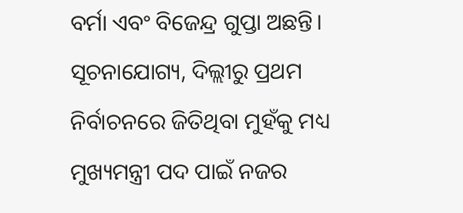ବର୍ମା ଏବଂ ବିଜେନ୍ଦ୍ର ଗୁପ୍ତା ଅଛନ୍ତି। ସୂଚନାଯୋଗ୍ୟ, ଦିଲ୍ଲୀରୁ ପ୍ରଥମ ନିର୍ବାଚନରେ ଜିତିଥିବା ମୁହଁକୁ ମଧ୍ୟ ମୁଖ୍ୟମନ୍ତ୍ରୀ ପଦ ପାଇଁ ନଜର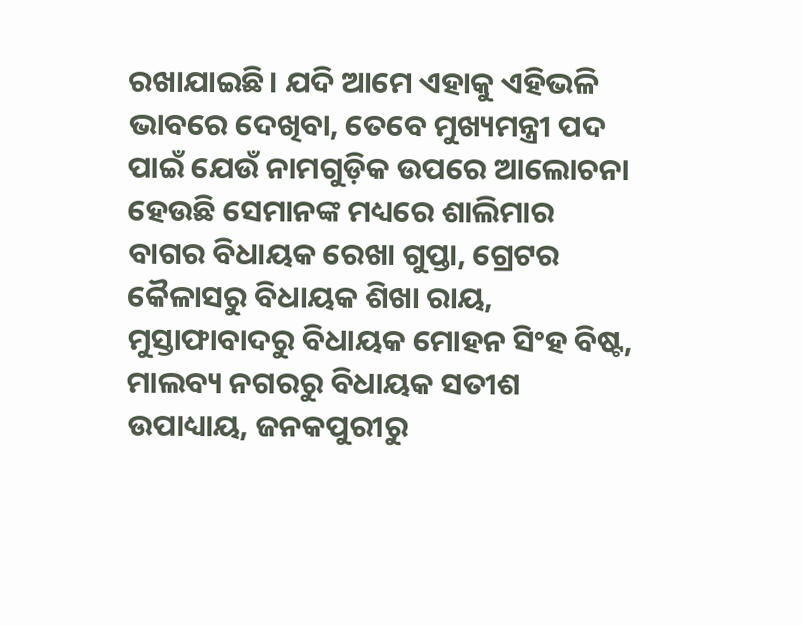ରଖାଯାଇଛି। ଯଦି ଆମେ ଏହାକୁ ଏହିଭଳି ଭାବରେ ଦେଖିବା, ତେବେ ମୁଖ୍ୟମନ୍ତ୍ରୀ ପଦ ପାଇଁ ଯେଉଁ ନାମଗୁଡ଼ିକ ଉପରେ ଆଲୋଚନା ହେଉଛି ସେମାନଙ୍କ ମଧ୍ୟରେ ଶାଲିମାର ବାଗର ବିଧାୟକ ରେଖା ଗୁପ୍ତା, ଗ୍ରେଟର କୈଳାସରୁ ବିଧାୟକ ଶିଖା ରାୟ, ମୁସ୍ତାଫାବାଦରୁ ବିଧାୟକ ମୋହନ ସିଂହ ବିଷ୍ଟ, ମାଲବ୍ୟ ନଗରରୁ ବିଧାୟକ ସତୀଶ ଉପାଧ୍ୟାୟ, ଜନକପୁରୀରୁ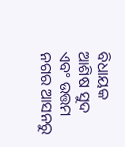ବିଧାୟକ ଆଶିଷ ସୁଦ ଏବଂ ଉତ୍ତମ ନଗର ଆସନରୁ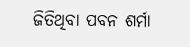ଜିତିଥିବା ପବନ ଶର୍ମା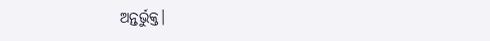ଅନ୍ତର୍ଭୁକ୍ତ।